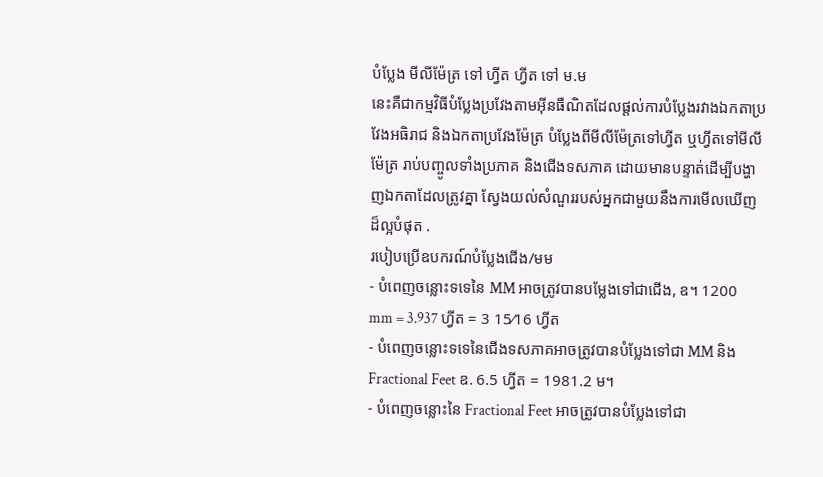បំប្លែង មីលីម៉ែត្រ ទៅ ហ្វីត ហ្វីត ទៅ ម.ម
នេះគឺជាកម្មវិធីបំប្លែងប្រវែងតាមអ៊ីនធឺណិតដែលផ្តល់ការបំប្លែងរវាងឯកតាប្រវែងអធិរាជ និងឯកតាប្រវែងម៉ែត្រ បំប្លែងពីមីលីម៉ែត្រទៅហ្វីត ឬហ្វីតទៅមីលីម៉ែត្រ រាប់បញ្ចូលទាំងប្រភាគ និងជើងទសភាគ ដោយមានបន្ទាត់ដើម្បីបង្ហាញឯកតាដែលត្រូវគ្នា ស្វែងយល់សំណួររបស់អ្នកជាមួយនឹងការមើលឃើញដ៏ល្អបំផុត .
របៀបប្រើឧបករណ៍បំប្លែងជើង/មម
- បំពេញចន្លោះទទេនៃ MM អាចត្រូវបានបម្លែងទៅជាជើង, ឧ។ 1200 mm = 3.937 ហ្វីត = 3 15⁄16 ហ្វីត
- បំពេញចន្លោះទទេនៃជើងទសភាគអាចត្រូវបានបំប្លែងទៅជា MM និង Fractional Feet ឧ. 6.5 ហ្វីត = 1981.2 ម។
- បំពេញចន្លោះនៃ Fractional Feet អាចត្រូវបានបំប្លែងទៅជា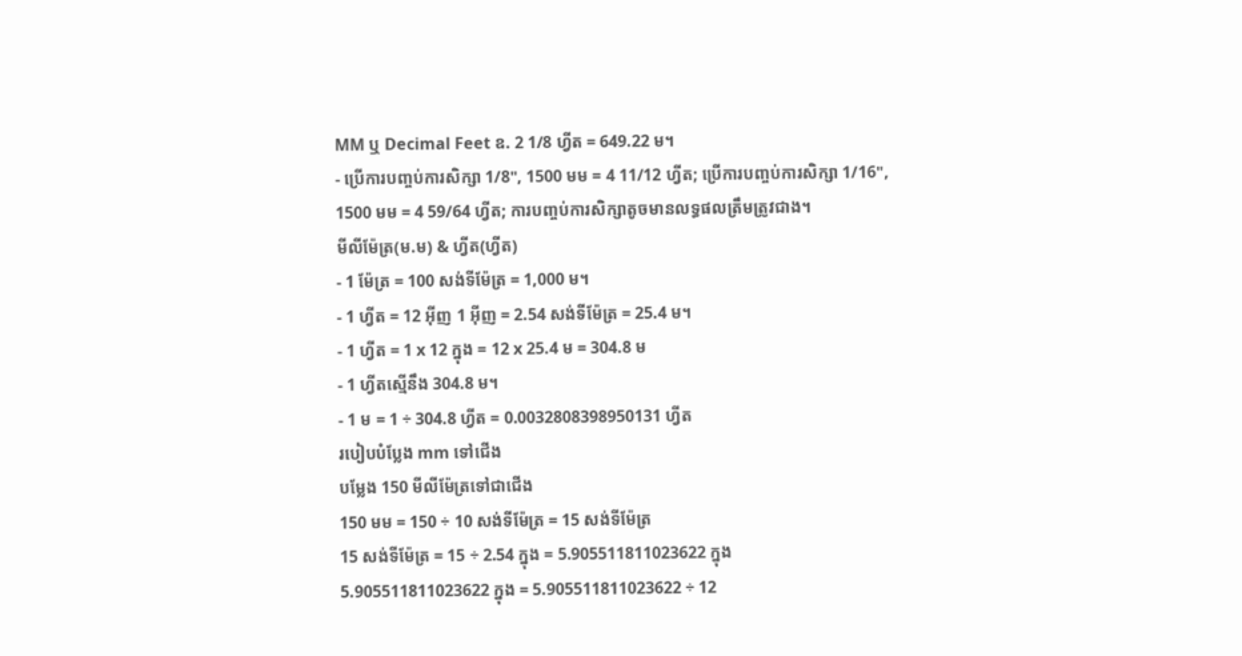MM ឬ Decimal Feet ឧ. 2 1/8 ហ្វីត = 649.22 ម។
- ប្រើការបញ្ចប់ការសិក្សា 1/8", 1500 មម = 4 11/12 ហ្វីត; ប្រើការបញ្ចប់ការសិក្សា 1/16", 1500 មម = 4 59/64 ហ្វីត; ការបញ្ចប់ការសិក្សាតូចមានលទ្ធផលត្រឹមត្រូវជាង។
មីលីម៉ែត្រ(ម.ម) & ហ្វីត(ហ្វីត)
- 1 ម៉ែត្រ = 100 សង់ទីម៉ែត្រ = 1,000 ម។
- 1 ហ្វីត = 12 អ៊ីញ 1 អ៊ីញ = 2.54 សង់ទីម៉ែត្រ = 25.4 ម។
- 1 ហ្វីត = 1 x 12 ក្នុង = 12 x 25.4 ម = 304.8 ម
- 1 ហ្វីតស្មើនឹង 304.8 ម។
- 1 ម = 1 ÷ 304.8 ហ្វីត = 0.0032808398950131 ហ្វីត
របៀបបំប្លែង mm ទៅជើង
បម្លែង 150 មីលីម៉ែត្រទៅជាជើង
150 មម = 150 ÷ 10 សង់ទីម៉ែត្រ = 15 សង់ទីម៉ែត្រ
15 សង់ទីម៉ែត្រ = 15 ÷ 2.54 ក្នុង = 5.905511811023622 ក្នុង
5.905511811023622 ក្នុង = 5.905511811023622 ÷ 12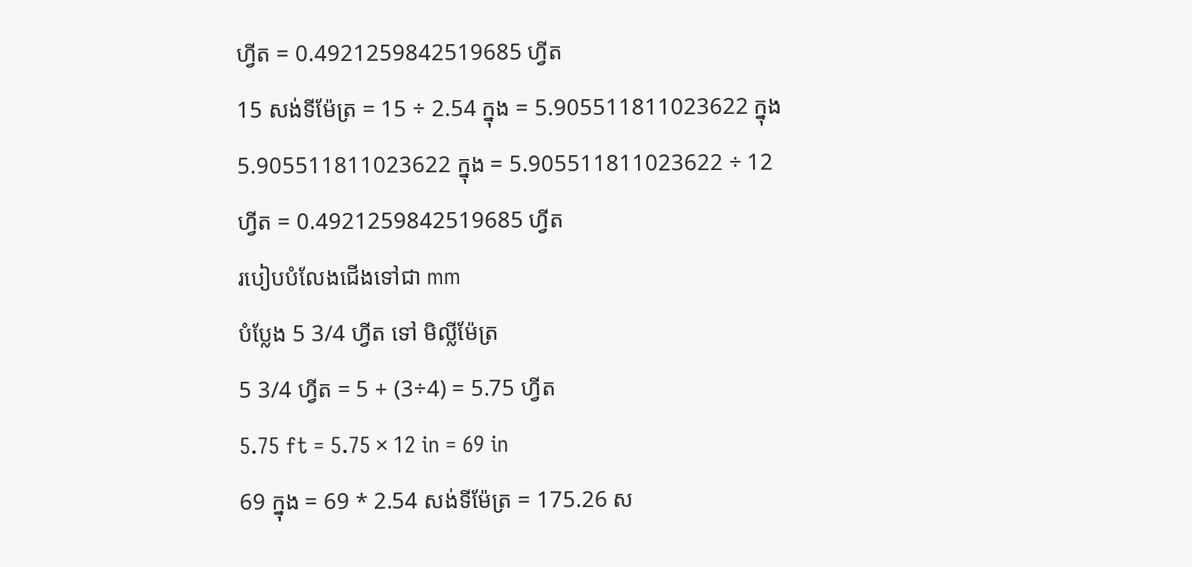ហ្វីត = 0.4921259842519685 ហ្វីត
15 សង់ទីម៉ែត្រ = 15 ÷ 2.54 ក្នុង = 5.905511811023622 ក្នុង
5.905511811023622 ក្នុង = 5.905511811023622 ÷ 12 ហ្វីត = 0.4921259842519685 ហ្វីត
របៀបបំលែងជើងទៅជា mm
បំប្លែង 5 3/4 ហ្វីត ទៅ មិល្លីម៉ែត្រ
5 3/4 ហ្វីត = 5 + (3÷4) = 5.75 ហ្វីត
5.75 ft = 5.75 × 12 in = 69 in
69 ក្នុង = 69 * 2.54 សង់ទីម៉ែត្រ = 175.26 ស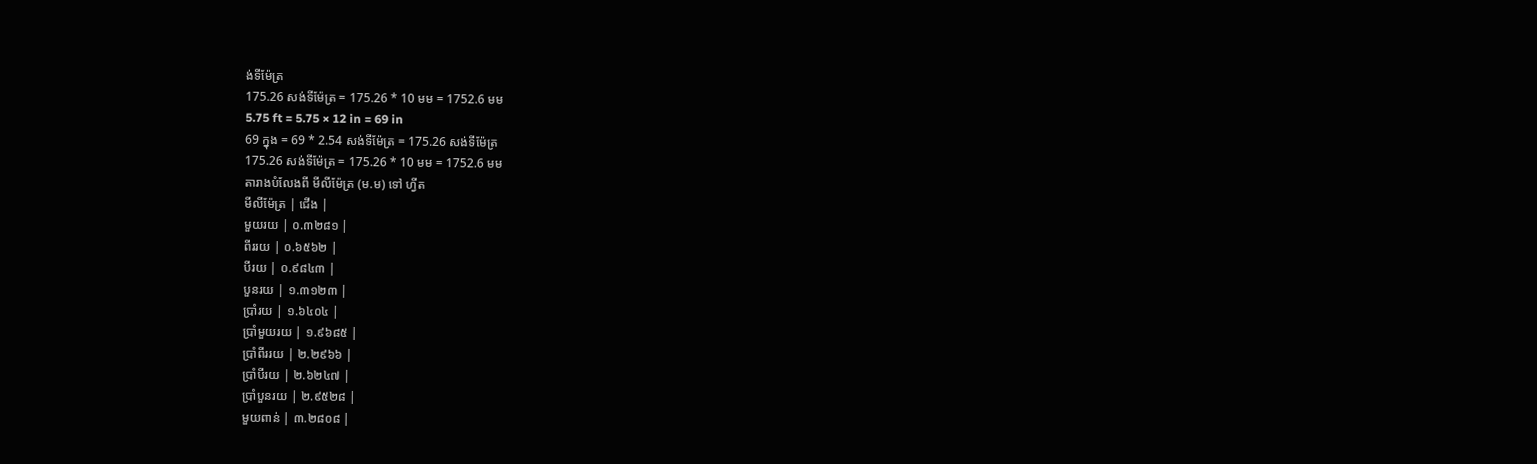ង់ទីម៉ែត្រ
175.26 សង់ទីម៉ែត្រ = 175.26 * 10 មម = 1752.6 មម
5.75 ft = 5.75 × 12 in = 69 in
69 ក្នុង = 69 * 2.54 សង់ទីម៉ែត្រ = 175.26 សង់ទីម៉ែត្រ
175.26 សង់ទីម៉ែត្រ = 175.26 * 10 មម = 1752.6 មម
តារាងបំលែងពី មីលីម៉ែត្រ (ម.ម) ទៅ ហ្វីត
មីលីម៉ែត្រ | ជើង |
មួយរយ | ០.៣២៨១ |
ពីររយ | ០.៦៥៦២ |
បីរយ | ០.៩៨៤៣ |
បួនរយ | ១.៣១២៣ |
ប្រាំរយ | ១.៦៤០៤ |
ប្រាំមួយរយ | ១.៩៦៨៥ |
ប្រាំពីររយ | ២.២៩៦៦ |
ប្រាំបីរយ | ២.៦២៤៧ |
ប្រាំបួនរយ | ២.៩៥២៨ |
មួយពាន់ | ៣.២៨០៨ |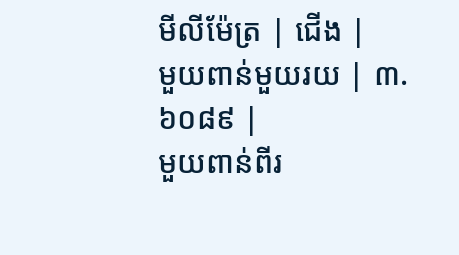មីលីម៉ែត្រ | ជើង |
មួយពាន់មួយរយ | ៣.៦០៨៩ |
មួយពាន់ពីរ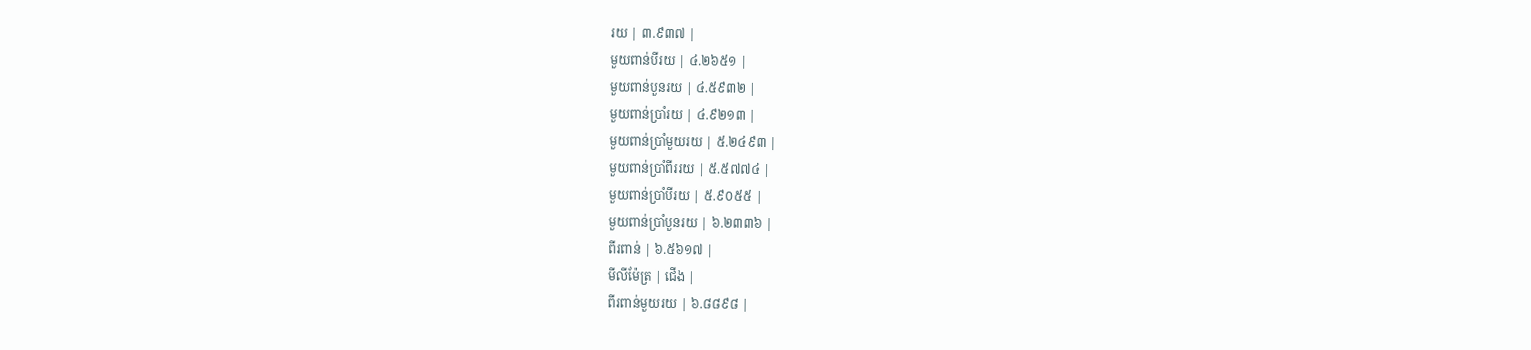រយ | ៣.៩៣៧ |
មួយពាន់បីរយ | ៤.២៦៥១ |
មួយពាន់បួនរយ | ៤.៥៩៣២ |
មួយពាន់ប្រាំរយ | ៤.៩២១៣ |
មួយពាន់ប្រាំមួយរយ | ៥.២៤៩៣ |
មួយពាន់ប្រាំពីររយ | ៥.៥៧៧៤ |
មួយពាន់ប្រាំបីរយ | ៥.៩០៥៥ |
មួយពាន់ប្រាំបួនរយ | ៦.២៣៣៦ |
ពីរពាន់ | ៦.៥៦១៧ |
មីលីម៉ែត្រ | ជើង |
ពីរពាន់មួយរយ | ៦.៨៨៩៨ |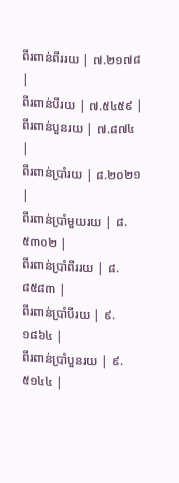ពីរពាន់ពីររយ | ៧.២១៧៨ |
ពីរពាន់បីរយ | ៧.៥៤៥៩ |
ពីរពាន់បួនរយ | ៧.៨៧៤ |
ពីរពាន់ប្រាំរយ | ៨.២០២១ |
ពីរពាន់ប្រាំមួយរយ | ៨.៥៣០២ |
ពីរពាន់ប្រាំពីររយ | ៨.៨៥៨៣ |
ពីរពាន់ប្រាំបីរយ | ៩.១៨៦៤ |
ពីរពាន់ប្រាំបួនរយ | ៩.៥១៤៤ |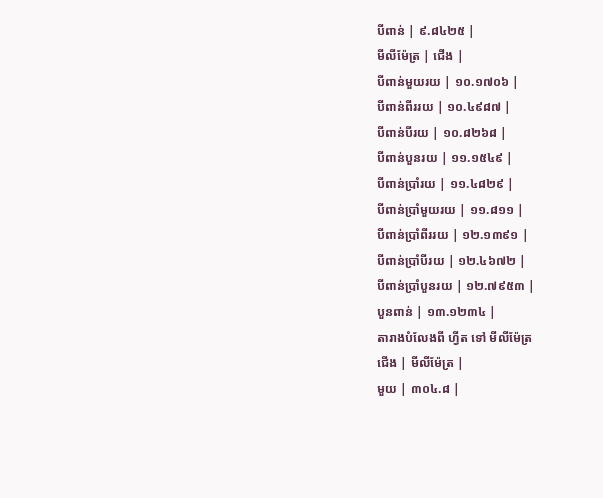បីពាន់ | ៩.៨៤២៥ |
មីលីម៉ែត្រ | ជើង |
បីពាន់មួយរយ | ១០.១៧០៦ |
បីពាន់ពីររយ | ១០.៤៩៨៧ |
បីពាន់បីរយ | ១០.៨២៦៨ |
បីពាន់បួនរយ | ១១.១៥៤៩ |
បីពាន់ប្រាំរយ | ១១.៤៨២៩ |
បីពាន់ប្រាំមួយរយ | ១១.៨១១ |
បីពាន់ប្រាំពីររយ | ១២.១៣៩១ |
បីពាន់ប្រាំបីរយ | ១២.៤៦៧២ |
បីពាន់ប្រាំបួនរយ | ១២.៧៩៥៣ |
បួនពាន់ | ១៣.១២៣៤ |
តារាងបំលែងពី ហ្វីត ទៅ មីលីម៉ែត្រ
ជើង | មីលីម៉ែត្រ |
មួយ | ៣០៤.៨ |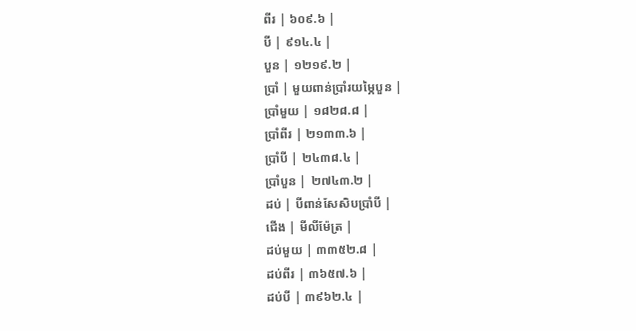ពីរ | ៦០៩.៦ |
បី | ៩១៤.៤ |
បួន | ១២១៩.២ |
ប្រាំ | មួយពាន់ប្រាំរយម្ភៃបួន |
ប្រាំមួយ | ១៨២៨.៨ |
ប្រាំពីរ | ២១៣៣.៦ |
ប្រាំបី | ២៤៣៨.៤ |
ប្រាំបួន | ២៧៤៣.២ |
ដប់ | បីពាន់សែសិបប្រាំបី |
ជើង | មីលីម៉ែត្រ |
ដប់មួយ | ៣៣៥២.៨ |
ដប់ពីរ | ៣៦៥៧.៦ |
ដប់បី | ៣៩៦២.៤ |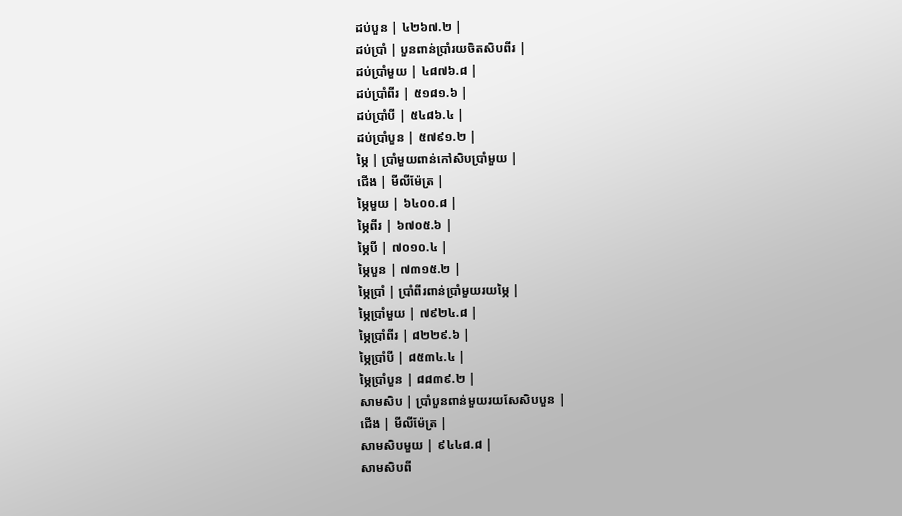ដប់បួន | ៤២៦៧.២ |
ដប់ប្រាំ | បួនពាន់ប្រាំរយចិតសិបពីរ |
ដប់ប្រាំមួយ | ៤៨៧៦.៨ |
ដប់ប្រាំពីរ | ៥១៨១.៦ |
ដប់ប្រាំបី | ៥៤៨៦.៤ |
ដប់ប្រាំបួន | ៥៧៩១.២ |
ម្ភៃ | ប្រាំមួយពាន់កៅសិបប្រាំមួយ |
ជើង | មីលីម៉ែត្រ |
ម្ភៃមួយ | ៦៤០០.៨ |
ម្ភៃពីរ | ៦៧០៥.៦ |
ម្ភៃបី | ៧០១០.៤ |
ម្ភៃបួន | ៧៣១៥.២ |
ម្ភៃប្រាំ | ប្រាំពីរពាន់ប្រាំមួយរយម្ភៃ |
ម្ភៃប្រាំមួយ | ៧៩២៤.៨ |
ម្ភៃប្រាំពីរ | ៨២២៩.៦ |
ម្ភៃប្រាំបី | ៨៥៣៤.៤ |
ម្ភៃប្រាំបួន | ៨៨៣៩.២ |
សាមសិប | ប្រាំបួនពាន់មួយរយសែសិបបួន |
ជើង | មីលីម៉ែត្រ |
សាមសិបមួយ | ៩៤៤៨.៨ |
សាមសិបពី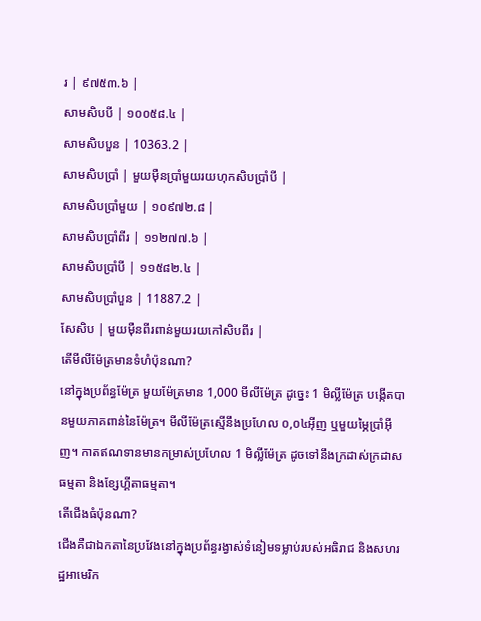រ | ៩៧៥៣.៦ |
សាមសិបបី | ១០០៥៨.៤ |
សាមសិបបួន | 10363.2 |
សាមសិបប្រាំ | មួយម៉ឺនប្រាំមួយរយហុកសិបប្រាំបី |
សាមសិបប្រាំមួយ | ១០៩៧២.៨ |
សាមសិបប្រាំពីរ | ១១២៧៧.៦ |
សាមសិបប្រាំបី | ១១៥៨២.៤ |
សាមសិបប្រាំបួន | 11887.2 |
សែសិប | មួយម៉ឺនពីរពាន់មួយរយកៅសិបពីរ |
តើមីលីម៉ែត្រមានទំហំប៉ុនណា?
នៅក្នុងប្រព័ន្ធម៉ែត្រ មួយម៉ែត្រមាន 1,000 មីលីម៉ែត្រ ដូច្នេះ 1 មិល្លីម៉ែត្រ បង្កើតបានមួយភាគពាន់នៃម៉ែត្រ។ មីលីម៉ែត្រស្មើនឹងប្រហែល ០,០៤អ៊ីញ ឬមួយម្ភៃប្រាំអ៊ីញ។ កាតឥណទានមានកម្រាស់ប្រហែល 1 មិល្លីម៉ែត្រ ដូចទៅនឹងក្រដាស់ក្រដាសធម្មតា និងខ្សែហ្គីតាធម្មតា។
តើជើងធំប៉ុនណា?
ជើងគឺជាឯកតានៃប្រវែងនៅក្នុងប្រព័ន្ធរង្វាស់ទំនៀមទម្លាប់របស់អធិរាជ និងសហរដ្ឋអាមេរិក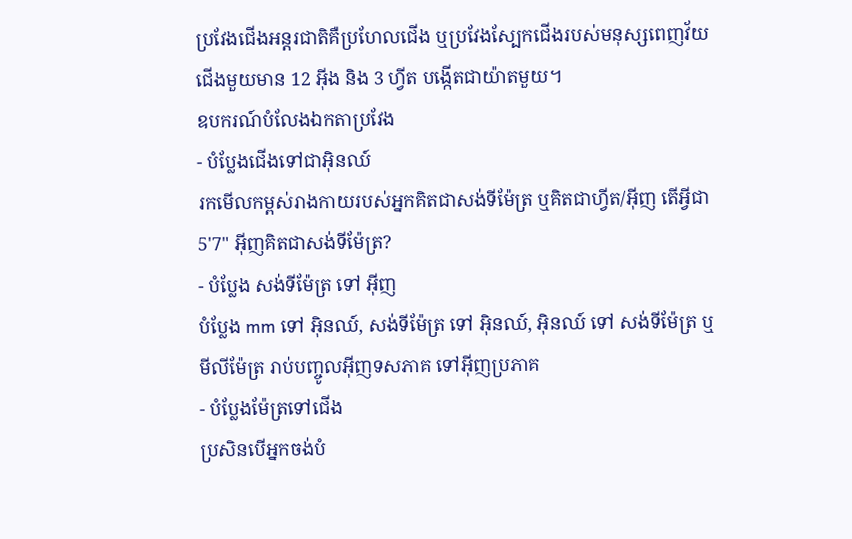ប្រវែងជើងអន្តរជាតិគឺប្រហែលជើង ឬប្រវែងស្បែកជើងរបស់មនុស្សពេញវ័យ ជើងមួយមាន 12 អ៊ីង និង 3 ហ្វីត បង្កើតជាយ៉ាតមួយ។
ឧបករណ៍បំលែងឯកតាប្រវែង
- បំប្លែងជើងទៅជាអុិនឈ៍
រកមើលកម្ពស់រាងកាយរបស់អ្នកគិតជាសង់ទីម៉ែត្រ ឬគិតជាហ្វីត/អ៊ីញ តើអ្វីជា 5'7" អ៊ីញគិតជាសង់ទីម៉ែត្រ?
- បំប្លែង សង់ទីម៉ែត្រ ទៅ អ៊ីញ
បំប្លែង mm ទៅ អុិនឈ៍, សង់ទីម៉ែត្រ ទៅ អុិនឈ៍, អុិនឈ៍ ទៅ សង់ទីម៉ែត្រ ឬ មីលីម៉ែត្រ រាប់បញ្ចូលអ៊ីញទសភាគ ទៅអ៊ីញប្រភាគ
- បំប្លែងម៉ែត្រទៅជើង
ប្រសិនបើអ្នកចង់បំ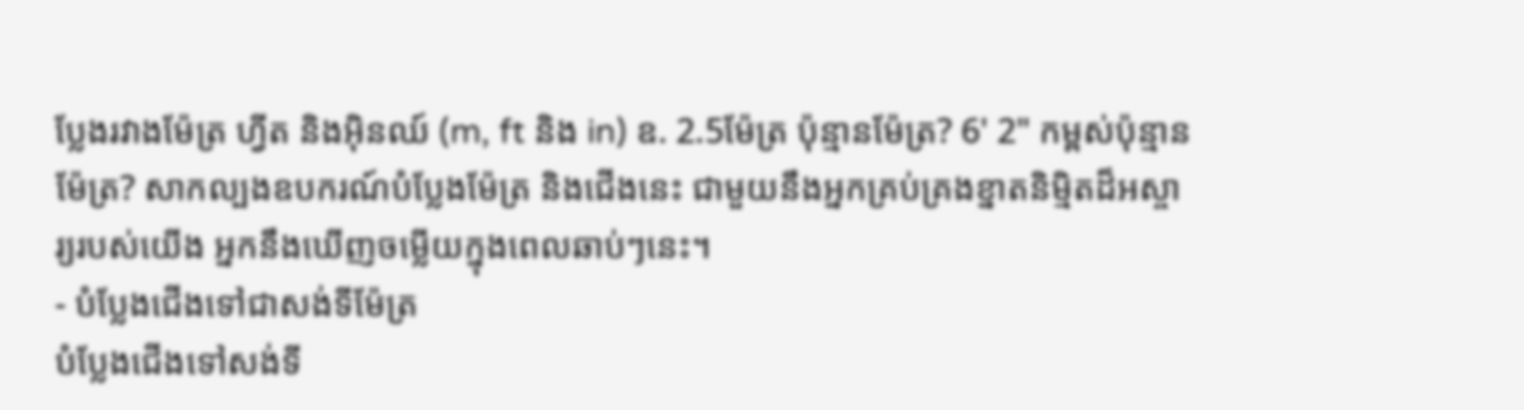ប្លែងរវាងម៉ែត្រ ហ្វីត និងអុិនឈ៍ (m, ft និង in) ឧ. 2.5ម៉ែត្រ ប៉ុន្មានម៉ែត្រ? 6' 2" កម្ពស់ប៉ុន្មានម៉ែត្រ? សាកល្បងឧបករណ៍បំប្លែងម៉ែត្រ និងជើងនេះ ជាមួយនឹងអ្នកគ្រប់គ្រងខ្នាតនិម្មិតដ៏អស្ចារ្យរបស់យើង អ្នកនឹងឃើញចម្លើយក្នុងពេលឆាប់ៗនេះ។
- បំប្លែងជើងទៅជាសង់ទីម៉ែត្រ
បំប្លែងជើងទៅសង់ទី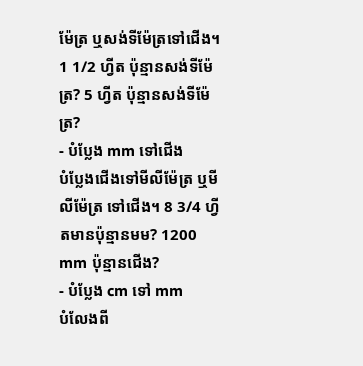ម៉ែត្រ ឬសង់ទីម៉ែត្រទៅជើង។ 1 1/2 ហ្វីត ប៉ុន្មានសង់ទីម៉ែត្រ? 5 ហ្វីត ប៉ុន្មានសង់ទីម៉ែត្រ?
- បំប្លែង mm ទៅជើង
បំប្លែងជើងទៅមីលីម៉ែត្រ ឬមីលីម៉ែត្រ ទៅជើង។ 8 3/4 ហ្វីតមានប៉ុន្មានមម? 1200 mm ប៉ុន្មានជើង?
- បំប្លែង cm ទៅ mm
បំលែងពី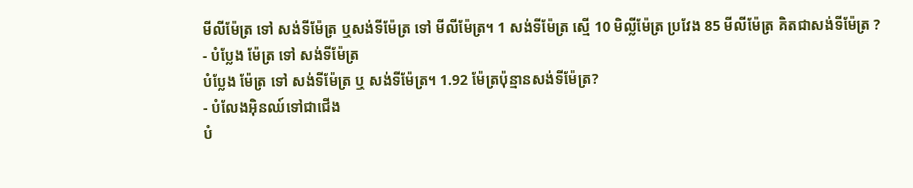មីលីម៉ែត្រ ទៅ សង់ទីម៉ែត្រ ឬសង់ទីម៉ែត្រ ទៅ មីលីម៉ែត្រ។ 1 សង់ទីម៉ែត្រ ស្មើ 10 មិល្លីម៉ែត្រ ប្រវែង 85 មីលីម៉ែត្រ គិតជាសង់ទីម៉ែត្រ ?
- បំប្លែង ម៉ែត្រ ទៅ សង់ទីម៉ែត្រ
បំប្លែង ម៉ែត្រ ទៅ សង់ទីម៉ែត្រ ឬ សង់ទីម៉ែត្រ។ 1.92 ម៉ែត្រប៉ុន្មានសង់ទីម៉ែត្រ?
- បំលែងអុិនឈ៍ទៅជាជើង
បំ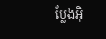ប្លែងអុិ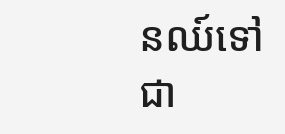នឈ៍ទៅជា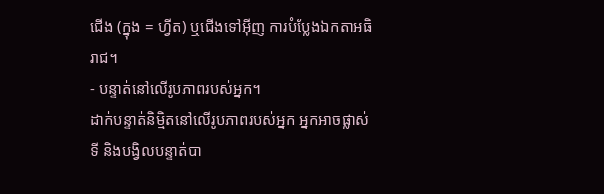ជើង (ក្នុង = ហ្វីត) ឬជើងទៅអ៊ីញ ការបំប្លែងឯកតាអធិរាជ។
- បន្ទាត់នៅលើរូបភាពរបស់អ្នក។
ដាក់បន្ទាត់និម្មិតនៅលើរូបភាពរបស់អ្នក អ្នកអាចផ្លាស់ទី និងបង្វិលបន្ទាត់បា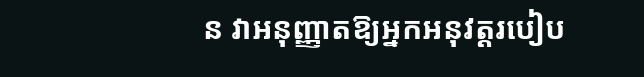ន វាអនុញ្ញាតឱ្យអ្នកអនុវត្តរបៀប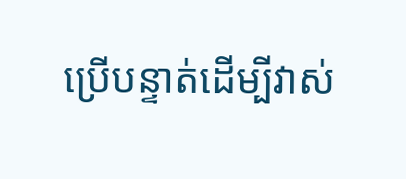ប្រើបន្ទាត់ដើម្បីវាស់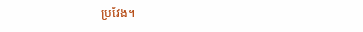ប្រវែង។